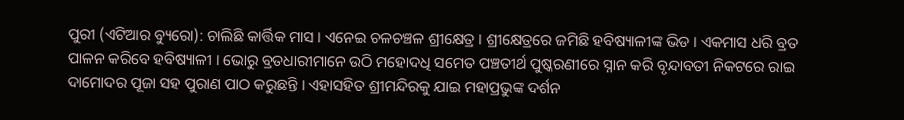ପୁରୀ (ଏଟିଆର ବ୍ୟୁରୋ): ଚାଲିଛି କାର୍ତ୍ତିକ ମାସ । ଏନେଇ ଚଳଚଞ୍ଚଳ ଶ୍ରୀକ୍ଷେତ୍ର । ଶ୍ରୀକ୍ଷେତ୍ରରେ ଜମିଛି ହବିଷ୍ୟାଳୀଙ୍କ ଭିଡ । ଏକମାସ ଧରି ବ୍ରତ ପାଳନ କରିବେ ହବିଷ୍ୟାଳୀ । ଭୋରୁ ବ୍ରତଧାରୀମାନେ ଉଠି ମହୋଦଧି ସମେତ ପଞ୍ଚତୀର୍ଥ ପୁଷ୍କରଣୀରେ ସ୍ନାନ କରି ବୃନ୍ଦାବତୀ ନିକଟରେ ରାଇ ଦାମୋଦର ପୂଜା ସହ ପୁରାଣ ପାଠ କରୁଛନ୍ତି । ଏହାସହିତ ଶ୍ରୀମନ୍ଦିରକୁ ଯାଇ ମହାପ୍ରଭୁଙ୍କ ଦର୍ଶନ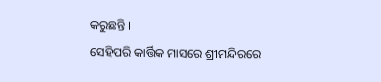କରୁଛନ୍ତି ।
ସେହିପରି କାର୍ତ୍ତିକ ମାସରେ ଶ୍ରୀମନ୍ଦିରରେ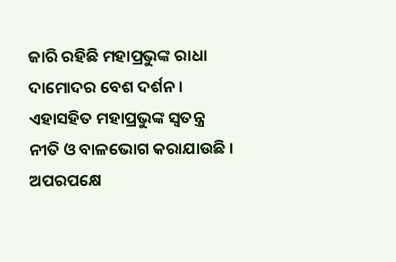ଜାରି ରହିଛି ମହାପ୍ରଭୁଙ୍କ ରାଧା ଦାମୋଦର ବେଶ ଦର୍ଶନ । ଏହାସହିତ ମହାପ୍ରଭୁଙ୍କ ସ୍ୱତନ୍ତ୍ର ନୀତି ଓ ବାଳଭୋଗ କରାଯାଉଛି ।
ଅପରପକ୍ଷେ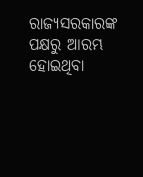ରାଜ୍ୟସରକାରଙ୍କ ପକ୍ଷରୁ ଆରମ୍ଭ ହୋଇଥିବା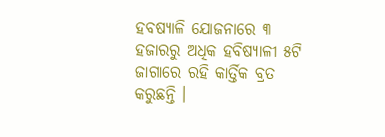ହବଷ୍ୟାଳି ଯୋଜନାରେ ୩ ହଜାରରୁ ଅଧିକ ହବିଷ୍ୟାଳୀ ୫ଟି ଜାଗାରେ ରହି କାର୍ତ୍ତିକ ବ୍ରତ କରୁଛନ୍ତି ।